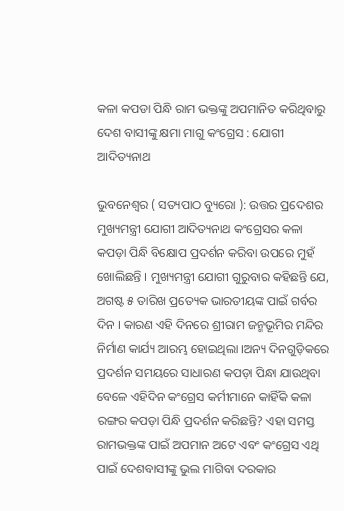କଳା କପଡା ପିନ୍ଧି ରାମ ଭକ୍ତଙ୍କୁ ଅପମାନିତ କରିଥିବାରୁ ଦେଶ ବାସୀଙ୍କୁ କ୍ଷମା ମାଗୁ କଂଗ୍ରେସ : ଯୋଗୀ ଆଦିତ୍ୟନାଥ

ଭୁବନେଶ୍ୱର ( ସତ୍ୟପାଠ ବ୍ୟୁରୋ ): ଉତ୍ତର ପ୍ରଦେଶର ମୁଖ୍ୟମନ୍ତ୍ରୀ ଯୋଗୀ ଆଦିତ୍ୟନାଥ କଂଗ୍ରେସର କଳା କପଡ଼ା ପିନ୍ଧି ବିକ୍ଷୋପ ପ୍ରଦର୍ଶନ କରିବା ଉପରେ ମୁହଁ ଖୋଲିଛନ୍ତି । ମୁଖ୍ୟମନ୍ତ୍ରୀ ଯୋଗୀ ଗୁରୁବାର କହିଛନ୍ତି ଯେ, ଅଗଷ୍ଟ ୫ ତାରିଖ ପ୍ରତ୍ୟେକ ଭାରତୀୟଙ୍କ ପାଇଁ ଗର୍ବର ଦିନ । କାରଣ ଏହି ଦିନରେ ଶ୍ରୀରାମ ଜନ୍ମଭୂମିର ମନ୍ଦିର ନିର୍ମାଣ କାର୍ଯ୍ୟ ଆରମ୍ଭ ହୋଇଥିଲା ।ଅନ୍ୟ ଦିନଗୁଡ଼ିକରେ ପ୍ରଦର୍ଶନ ସମୟରେ ସାଧାରଣ କପଡ଼ା ପିନ୍ଧା ଯାଉଥିବା ବେଳେ ଏହିଦିନ କଂଗ୍ରେସ କର୍ମୀମାନେ କାହିଁକି କଳା ରଙ୍ଗର କପଡ଼ା ପିନ୍ଧି ପ୍ରଦର୍ଶନ କରିଛନ୍ତି? ଏହା ସମସ୍ତ ରାମଭକ୍ତଙ୍କ ପାଇଁ ଅପମାନ ଅଟେ ଏବଂ କଂଗ୍ରେସ ଏଥି ପାଇଁ ଦେଶବାସୀଙ୍କୁ ଭୁଲ ମାଗିବା ଦରକାର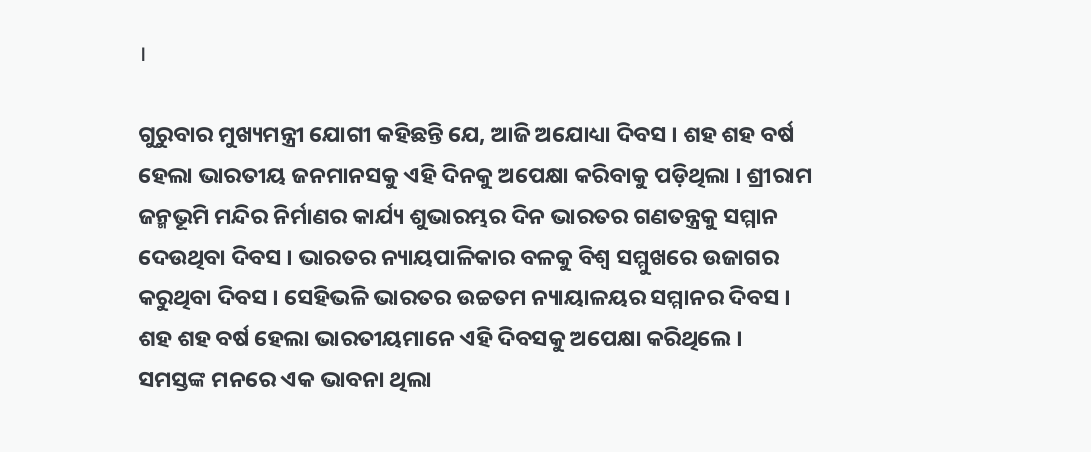।

ଗୁରୁବାର ମୁଖ୍ୟମନ୍ତ୍ରୀ ଯୋଗୀ କହିଛନ୍ତି ଯେ, ଆଜି ଅଯୋଧ୍ୟା ଦିବସ । ଶହ ଶହ ବର୍ଷ ହେଲା ଭାରତୀୟ ଜନମାନସକୁ ଏହି ଦିନକୁ ଅପେକ୍ଷା କରିବାକୁ ପଡ଼ିଥିଲା । ଶ୍ରୀରାମ ଜନ୍ମଭୂମି ମନ୍ଦିର ନିର୍ମାଣର କାର୍ଯ୍ୟ ଶୁଭାରମ୍ଭର ଦିନ ଭାରତର ଗଣତନ୍ତ୍ରକୁ ସମ୍ମାନ ଦେଉଥିବା ଦିବସ । ଭାରତର ନ୍ୟାୟପାଳିକାର ବଳକୁ ବିଶ୍ୱ ସମ୍ମୁଖରେ ଉଜାଗର କରୁଥିବା ଦିବସ । ସେହିଭଳି ଭାରତର ଉଚ୍ଚତମ ନ୍ୟାୟାଳୟର ସମ୍ମାନର ଦିବସ । ଶହ ଶହ ବର୍ଷ ହେଲା ଭାରତୀୟମାନେ ଏହି ଦିବସକୁ ଅପେକ୍ଷା କରିଥିଲେ । ସମସ୍ତଙ୍କ ମନରେ ଏକ ଭାବନା ଥିଲା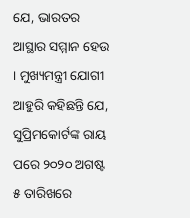ଯେ, ଭାରତର ଆସ୍ଥାର ସମ୍ମାନ ହେଉ । ମୁଖ୍ୟମନ୍ତ୍ରୀ ଯୋଗୀ ଆହୁରି କହିଛନ୍ତି ଯେ, ସୁପ୍ରିମକୋର୍ଟଙ୍କ ରାୟ ପରେ ୨୦୨୦ ଅଗଷ୍ଟ ୫ ତାରିଖରେ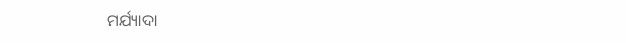ମର୍ଯ୍ୟାଦା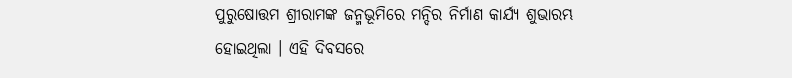ପୁରୁଷୋତ୍ତମ ଶ୍ରୀରାମଙ୍କ ଜନ୍ମଭୂମିରେ ମନ୍ଦିର ନିର୍ମାଣ କାର୍ଯ୍ୟ ଶୁଭାରମ୍ଭ ହୋଇଥିଲା । ଏହି ଦିବସରେ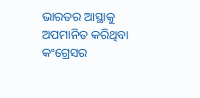ଭାରତର ଆସ୍ଥାକୁ ଅପମାନିତ କରିଥିବା କଂଗ୍ରେସର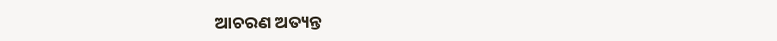ଆଚରଣ ଅତ୍ୟନ୍ତ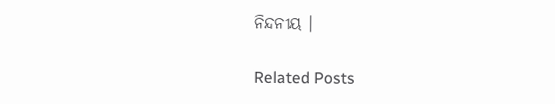ନିନ୍ଦନୀୟ ।

Related Posts